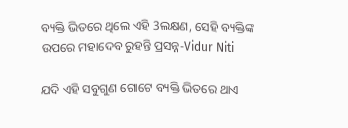ବ୍ୟକ୍ତି ଭିତରେ ଥିଲେ ଏହି 3ଲକ୍ଷଣ, ସେହି ବ୍ୟକ୍ତିଙ୍କ ଉପରେ ମହାଦେବ ରୁହନ୍ତି ପ୍ରସନ୍ନ-Vidur Niti

ଯଦି ଏହି ସବୁଗୁଣ ଗୋଟେ ବ୍ୟକ୍ତି ଭିତରେ ଥାଏ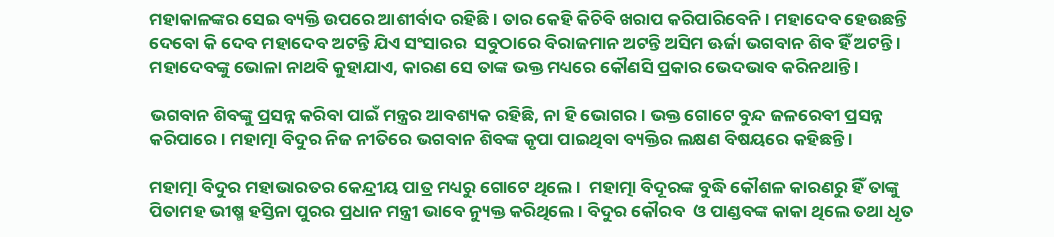ମହାକାଳଙ୍କର ସେଇ ବ୍ୟକ୍ତି ଉପରେ ଆଶୀର୍ବାଦ ରହିଛି । ତାର କେହି କିଚିବି ଖରାପ କରିପାରିବେନି । ମହାଦେବ ହେଉଛନ୍ତି ଦେବୋ କି ଦେବ ମହାଦେବ ଅଟନ୍ତି ଯିଏ ସଂସାରର  ସବୁଠାରେ ବିରାଜମାନ ଅଟନ୍ତି ଅସିମ ଊର୍ଜା ଭଗବାନ ଶିବ ହିଁ ଅଟନ୍ତି । ମହାଦେବଙ୍କୁ ଭୋଳା ନାଥବି କୁହାଯାଏ, କାରଣ ସେ ତାଙ୍କ ଭକ୍ତ ମଧ୍ୟରେ କୌଣସି ପ୍ରକାର ଭେଦଭାବ କରିନଥାନ୍ତି ।

ଭଗବାନ ଶିବଙ୍କୁ ପ୍ରସନ୍ନ କରିବା ପାଇଁ ମନ୍ତ୍ରର ଆବଶ୍ୟକ ରହିଛି, ନା ହି ଭୋଗର । ଭକ୍ତ ଗୋଟେ ବୁନ୍ଦ ଜଳରେବୀ ପ୍ରସନ୍ନ କରିପାରେ । ମହାତ୍ମା ବିଦୁର ନିଜ ନୀତିରେ ଭଗବାନ ଶିବଙ୍କ କୃପା ପାଇଥିବା ବ୍ୟକ୍ତିର ଲକ୍ଷଣ ବିଷୟରେ କହିଛନ୍ତି ।

ମହାତ୍ମା ବିଦୁର ମହାଭାରତର କେନ୍ଦ୍ରୀୟ ପାତ୍ର ମଧ୍ୟରୁ ଗୋଟେ ଥିଲେ ।  ମହାତ୍ମା ବିଦୂରଙ୍କ ବୁଦ୍ଧି କୌଶଳ କାରଣରୁ ହିଁ ତାଙ୍କୁ ପିତାମହ ଭୀଷ୍ମ ହସ୍ତିନା ପୁରର ପ୍ରଧାନ ମନ୍ତ୍ରୀ ଭାବେ ନ୍ୟୁକ୍ତ କରିଥିଲେ । ବିଦୁର କୌରବ  ଓ ପାଣ୍ଡବଙ୍କ କାକା ଥିଲେ ତଥା ଧୃତ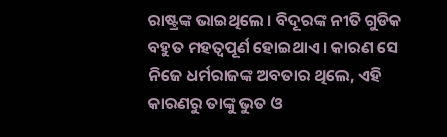ରାଷ୍ଟ୍ରଙ୍କ ଭାଇଥିଲେ । ବିଦୂରଙ୍କ ନୀତି ଗୁଡିକ ବହୁତ ମହତ୍ଵପୂର୍ଣ ହୋଇଥାଏ । କାରଣ ସେ ନିଜେ ଧର୍ମରାଜଙ୍କ ଅବତାର ଥିଲେ, ଏହି କାରଣରୁ ତାଙ୍କୁ ଭୁତ ଓ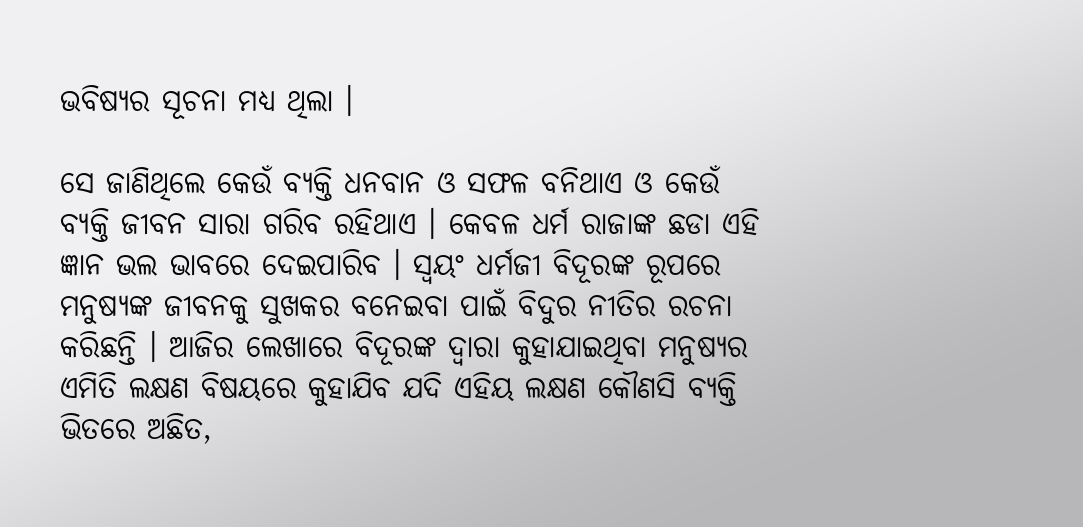ଭବିଷ୍ୟର ସୂଚନା ମଧ୍ୟ ଥିଲା ।

ସେ ଜାଣିଥିଲେ କେଉଁ ବ୍ୟକ୍ତି ଧନବାନ ଓ ସଫଳ ବନିଥାଏ ଓ କେଉଁ ବ୍ୟକ୍ତି ଜୀବନ ସାରା ଗରିବ ରହିଥାଏ । କେବଳ ଧର୍ମ ରାଜାଙ୍କ ଛଡା ଏହି ଜ୍ଞାନ ଭଲ ଭାବରେ ଦେଇପାରିବ । ସ୍ଵୟଂ ଧର୍ମଜୀ ବିଦୂରଙ୍କ ରୂପରେ ମନୁଷ୍ୟଙ୍କ ଜୀବନକୁ ସୁଖକର ବନେଇବା ପାଇଁ ବିଦୁର ନୀତିର ରଚନା କରିଛନ୍ତି । ଆଜିର ଲେଖାରେ ବିଦୂରଙ୍କ ଦ୍ଵାରା କୁହାଯାଇଥିବା ମନୁଷ୍ୟର ଏମିତି ଲକ୍ଷଣ ବିଷୟରେ କୁହାଯିବ ଯଦି ଏହିୟ ଲକ୍ଷଣ କୌଣସି ବ୍ୟକ୍ତି ଭିତରେ ଅଛିତ,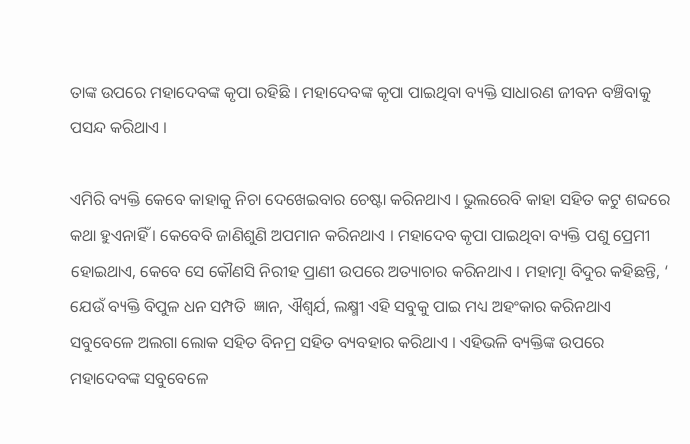ତାଙ୍କ ଉପରେ ମହାଦେବଙ୍କ କୃପା ରହିଛି । ମହାଦେବଙ୍କ କୃପା ପାଇଥିବା ବ୍ୟକ୍ତି ସାଧାରଣ ଜୀବନ ବଞ୍ଚିବାକୁ ପସନ୍ଦ କରିଥାଏ ।

ଏମିରି ବ୍ୟକ୍ତି କେବେ କାହାକୁ ନିଚା ଦେଖେଇବାର ଚେଷ୍ଟା କରିନଥାଏ । ଭୁଲରେବି କାହା ସହିତ କଟୁ ଶବ୍ଦରେ କଥା ହୁଏନାହିଁ । କେବେବି ଜାଣିଶୁଣି ଅପମାନ କରିନଥାଏ । ମହାଦେବ କୃପା ପାଇଥିବା ବ୍ୟକ୍ତି ପଶୁ ପ୍ରେମୀ ହୋଇଥାଏ, କେବେ ସେ କୌଣସି ନିରୀହ ପ୍ରାଣୀ ଉପରେ ଅତ୍ୟାଚାର କରିନଥାଏ । ମହାତ୍ମା ବିଦୁର କହିଛନ୍ତି, ‘ ଯେଉଁ ବ୍ୟକ୍ତି ବିପୁଳ ଧନ ସମ୍ପତି  ଜ୍ଞାନ, ଐଶ୍ଵର୍ଯ, ଲକ୍ଷ୍ମୀ ଏହି ସବୁକୁ ପାଇ ମଧ୍ୟ ଅହଂକାର କରିନଥାଏ ସବୁବେଳେ ଅଲଗା ଲୋକ ସହିତ ବିନମ୍ର ସହିତ ବ୍ୟବହାର କରିଥାଏ । ଏହିଭଳି ବ୍ୟକ୍ତିଙ୍କ ଉପରେ ମହାଦେବଙ୍କ ସବୁବେଳେ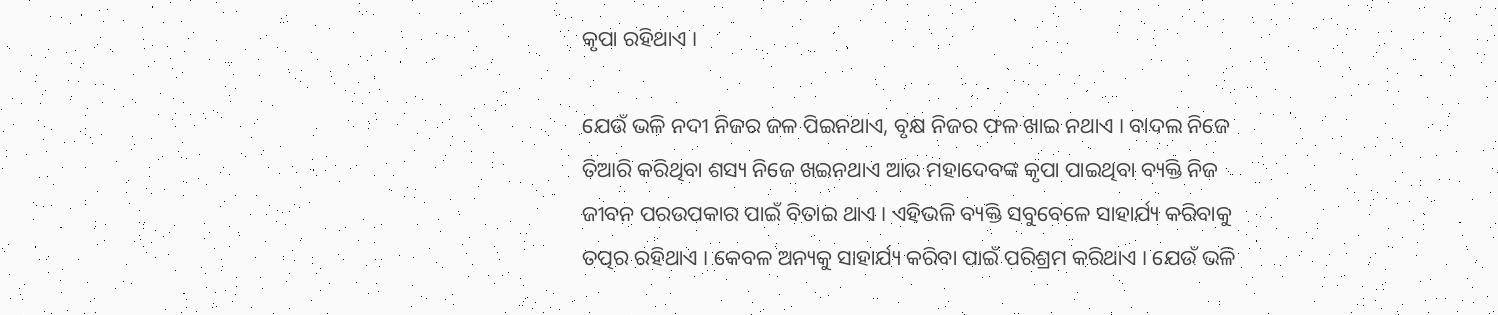କୃପା ରହିଥାଏ ।

ଯେଉଁ ଭଳି ନଦୀ ନିଜର ଜଳ ପିଇନଥାଏ, ବୃକ୍ଷ ନିଜର ଫଳ ଖାଇ ନଥାଏ । ବାଦଲ ନିଜେ ତିଆରି କରିଥିବା ଶସ୍ୟ ନିଜେ ଖଇନଥାଏ ଆଉ ମହାଦେବଙ୍କ କୃପା ପାଇଥିବା ବ୍ୟକ୍ତି ନିଜ ଜୀବନ ପରଉପକାର ପାଇଁ ବିତାଇ ଥାଏ । ଏହିଭଳି ବ୍ୟକ୍ତି ସବୁବେଳେ ସାହାର୍ଯ୍ୟ କରିବାକୁ ତତ୍ପର ରହିଥାଏ । କେବଳ ଅନ୍ୟକୁ ସାହାର୍ଯ୍ୟ କରିବା ପାଇଁ ପରିଶ୍ରମ କରିଥାଏ । ଯେଉଁ ଭଳି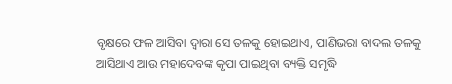ବୃକ୍ଷରେ ଫଳ ଆସିବା ଦ୍ଵାରା ସେ ତଳକୁ ହୋଇଥାଏ, ପାଣିଭରା ବାଦଲ ତଳକୁ ଆସିଥାଏ ଆଉ ମହାଦେବଙ୍କ କୃପା ପାଇଥିବା ବ୍ୟକ୍ତି ସମୃଦ୍ଧି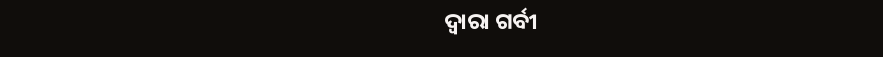ଦ୍ଵାରା ଗର୍ବୀ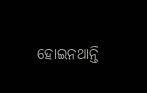ହୋଇନଥାନ୍ତି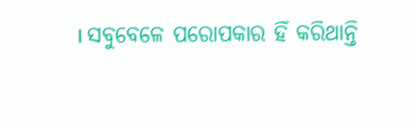। ସବୁବେଳେ ପରୋପକାର ହିଁ କରିଥାନ୍ତି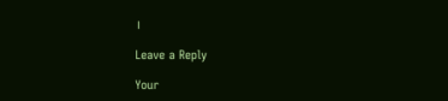।

Leave a Reply

Your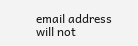email address will not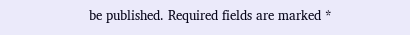be published. Required fields are marked *